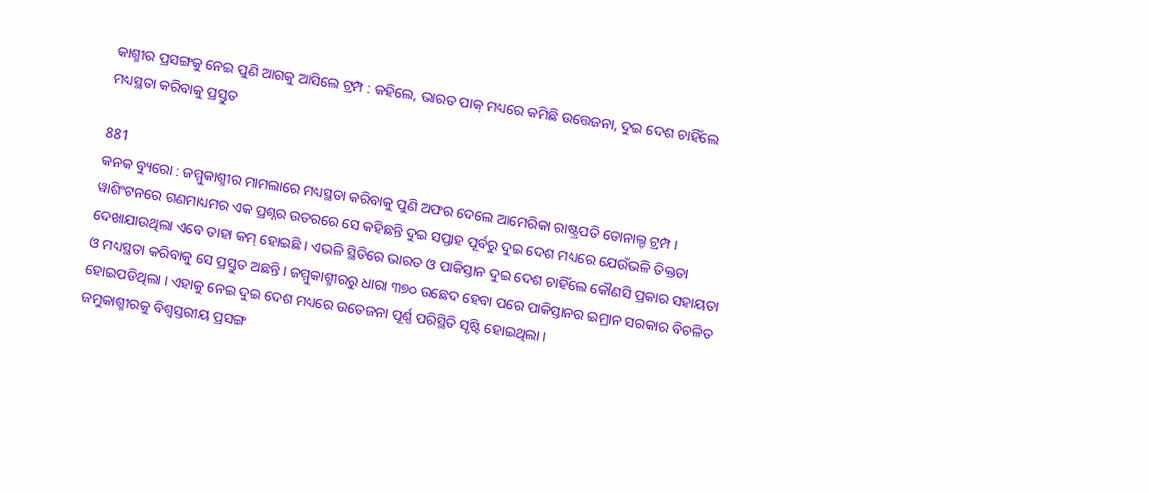କାଶ୍ମୀର ପ୍ରସଙ୍ଗକୁ ନେଇ ପୁଣି ଆଗକୁ ଆସିଲେ ଟ୍ରମ୍ପ : କହିଲେ, ଭାରତ ପାକ୍ ମଧ୍ୟରେ କମିଛି ଉତ୍ତେଜନା, ଦୁଇ ଦେଶ ଚାହିଁଲେ ମଧ୍ୟସ୍ଥତା କରିବାକୁ ପ୍ରସ୍ତୁତ

881
କନକ ବ୍ୟୁରୋ : ଜମ୍ମୁକାଶ୍ମୀର ମାମଲାରେ ମଧ୍ୟସ୍ଥତା କରିବାକୁ ପୁଣି ଅଫର ଦେଲେ ଆମେରିକା ରାଷ୍ଟ୍ରପତି ଡୋନାଲ୍ଡ ଟ୍ରମ୍ପ । ୱାଶିଂଟନରେ ଗଣମାଧ୍ୟମର ଏକ ପ୍ରଶ୍ନର ଉତରରେ ସେ କହିଛନ୍ତି ଦୁଇ ସପ୍ତାହ ପୂର୍ବରୁ ଦୁଇ ଦେଶ ମଧ୍ୟରେ ଯେଉଁଭଳି ତିକ୍ତତା ଦେଖାଯାଉଥିଲା ଏବେ ତାହା କମ୍ ହୋଇଛି । ଏଭଳି ସ୍ଥିତିରେ ଭାରତ ଓ ପାକିସ୍ତାନ ଦୁଇ ଦେଶ ଚାହିଁଲେ କୌଣସି ପ୍ରକାର ସହାୟତା ଓ ମଧ୍ୟସ୍ଥତା କରିବାକୁ ସେ ପ୍ରସ୍ତୁତ ଅଛନ୍ତି । ଜମ୍ମୁକାଶ୍ମୀରରୁ ଧାରା ୩୭୦ ଉଛେଦ ହେବା ପରେ ପାକିସ୍ତାନର ଇମ୍ରାନ ସରକାର ବିଚଳିତ ହୋଇପଡିଥିଲା । ଏହାକୁ ନେଇ ଦୁଇ ଦେଶ ମଧ୍ୟରେ ଉତେଜନା ପୂର୍ଣ୍ଣ ପରିସ୍ଥିତି ସୃଷ୍ଟି ହୋଇଥିଲା ।
ଜମୁକାଶ୍ମୀରକୁ ବିଶ୍ୱସ୍ତରୀୟ ପ୍ରସଙ୍ଗ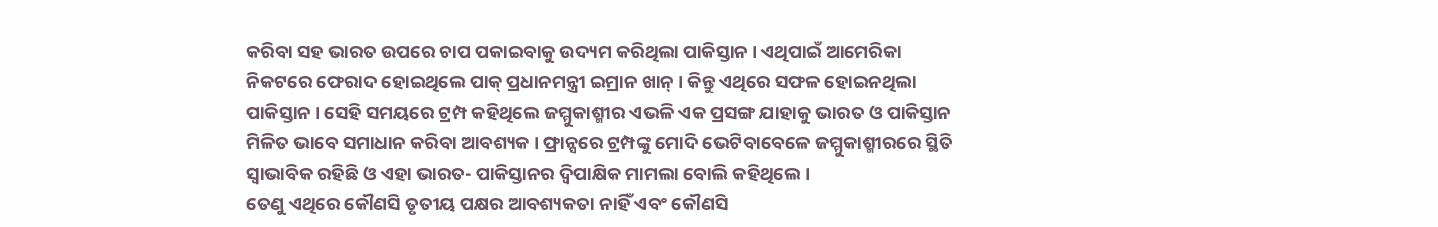କରିବା ସହ ଭାରତ ଉପରେ ଚାପ ପକାଇବାକୁ ଉଦ୍ୟମ କରିଥିଲା ପାକିସ୍ତାନ । ଏଥିପାଇଁ ଆମେରିକା ନିକଟରେ ଫେରାଦ ହୋଇଥିଲେ ପାକ୍ ପ୍ରଧାନମନ୍ତ୍ରୀ ଇମ୍ରାନ ଖାନ୍ । କିନ୍ତୁ ଏଥିରେ ସଫଳ ହୋଇନଥିଲା ପାକିସ୍ତାନ । ସେହି ସମୟରେ ଟ୍ରମ୍ପ କହିଥିଲେ ଜମ୍ମୁକାଶ୍ମୀର ଏଭଳି ଏକ ପ୍ରସଙ୍ଗ ଯାହାକୁ ଭାରତ ଓ ପାକିସ୍ତାନ ମିଳିତ ଭାବେ ସମାଧାନ କରିବା ଆବଶ୍ୟକ । ଫ୍ରାନ୍ସରେ ଟ୍ରମ୍ପଙ୍କୁ ମୋଦି ଭେଟିବାବେଳେ ଜମ୍ମୁକାଶ୍ମୀରରେ ସ୍ଥିତି ସ୍ୱାଭାବିକ ରହିଛି ଓ ଏହା ଭାରତ- ପାକିସ୍ତାନର ଦ୍ୱିପାକ୍ଷିକ ମାମଲା ବୋଲି କହିଥିଲେ ।
ତେଣୁ ଏଥିରେ କୌଣସି ତୃତୀୟ ପକ୍ଷର ଆବଶ୍ୟକତା ନାହିଁ ଏବଂ କୌଣସି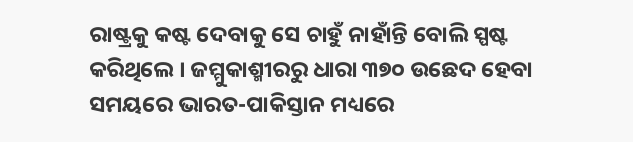ରାଷ୍ଟ୍ରକୁ କଷ୍ଟ ଦେବାକୁ ସେ ଚାହୁଁ ନାହାଁନ୍ତି ବୋଲି ସ୍ପଷ୍ଟ କରିଥିଲେ । ଜମ୍ମୁକାଶ୍ମୀରରୁ ଧାରା ୩୭୦ ଉଛେଦ ହେବା ସମୟରେ ଭାରତ-ପାକିସ୍ତାନ ମଧ୍ୟରେ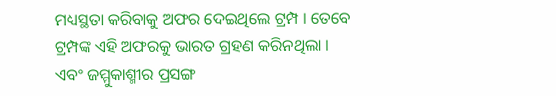ମଧ୍ୟସ୍ଥତା କରିବାକୁ ଅଫର ଦେଇଥିଲେ ଟ୍ରମ୍ପ । ତେବେ ଟ୍ରମ୍ପଙ୍କ ଏହି ଅଫରକୁ ଭାରତ ଗ୍ରହଣ କରିନଥିଲା । ଏବଂ ଜମ୍ମୁକାଶ୍ମୀର ପ୍ରସଙ୍ଗ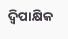ଦ୍ୱିପାକ୍ଷିକ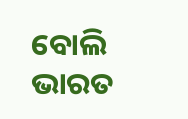ବୋଲି ଭାରତ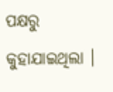ପକ୍ଷରୁ କୁହାଯାଇଥିଲା ।